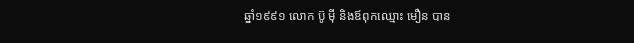ឆ្នាំ១៩៩១ លោក ប៊ូ ម៉ី និងឪពុកឈ្មោះ មឿន បាន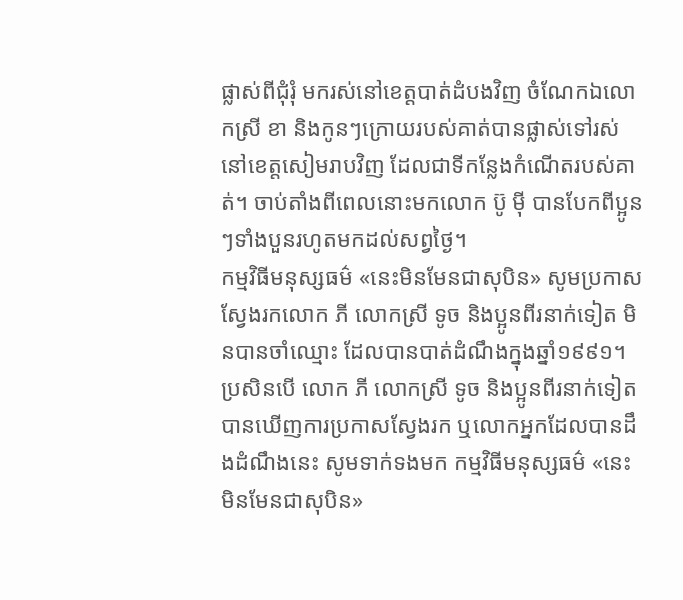ផ្លាស់ពីជុំរុំ មករស់នៅខេត្តបាត់ដំបងវិញ ចំណែកឯលោកស្រី ខា និងកូនៗក្រោយរបស់គាត់បានផ្លាស់ទៅរស់នៅខេត្តសៀមរាបវិញ ដែលជាទីកន្លែងកំណើតរបស់គាត់។ ចាប់តាំងពីពេលនោះមកលោក ប៊ូ ម៉ី បានបែកពីប្អូនៗទាំងបួនរហូតមកដល់សព្វថ្ងៃ។
កម្មវិធីមនុស្សធម៌ «នេះមិនមែនជាសុបិន» សូមប្រកាសស្វែងរកលោក ភី លោកស្រី ទូច និងប្អូនពីរនាក់ទៀត មិនបានចាំឈ្មោះ ដែលបានបាត់ដំណឹងក្នុងឆ្នាំ១៩៩១។ ប្រសិនបើ លោក ភី លោកស្រី ទូច និងប្អូនពីរនាក់ទៀត បានឃើញការប្រកាសស្វែងរក ឬលោកអ្នកដែលបានដឹងដំណឹងនេះ សូមទាក់ទងមក កម្មវិធីមនុស្សធម៌ «នេះមិនមែនជាសុបិន»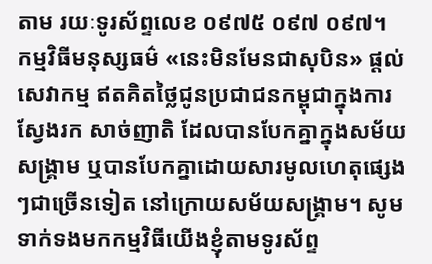តាម រយៈទូរស័ព្ទលេខ ០៩៧៥ ០៩៧ ០៩៧។
កម្មវិធីមនុស្សធម៌ «នេះមិនមែនជាសុបិន» ផ្ដល់សេវាកម្ម ឥតគិតថ្លៃជូនប្រជាជនកម្ពុជាក្នុងការស្វែងរក សាច់ញាតិ ដែលបានបែកគ្នាក្នុងសម័យសង្គ្រាម ឬបានបែកគ្នាដោយសារមូលហេតុផ្សេងៗជាច្រើនទៀត នៅក្រោយសម័យសង្គ្រាម។ សូមទាក់ទងមកកម្មវិធីយើងខ្ញុំតាមទូរស័ព្ទ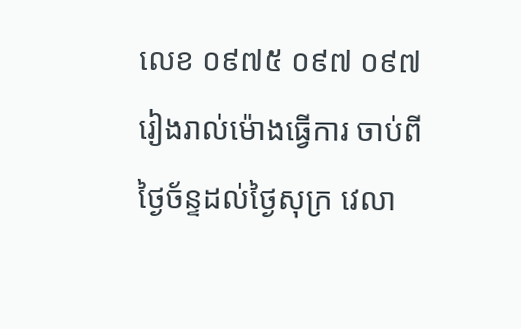លេខ ០៩៧៥ ០៩៧ ០៩៧ រៀងរាល់ម៉ោងធ្វើការ ចាប់ពីថ្ងៃច័ន្ទដល់ថ្ងៃសុក្រ វេលា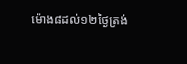ម៉ោង៨ដល់១២ថ្ងៃត្រង់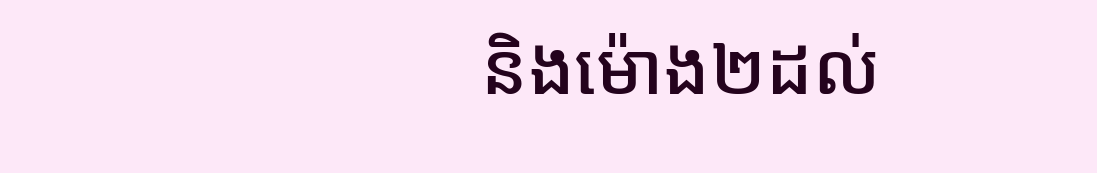និងម៉ោង២ដល់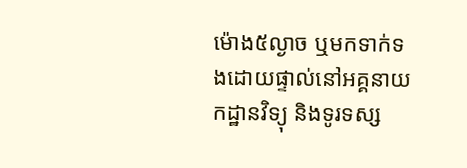ម៉ោង៥ល្ងាច ឬមកទាក់ទងដោយផ្ទាល់នៅអគ្គនាយកដ្ឋានវិទ្យុ និងទូរទស្ស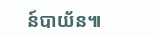ន៍បាយ័ន៕